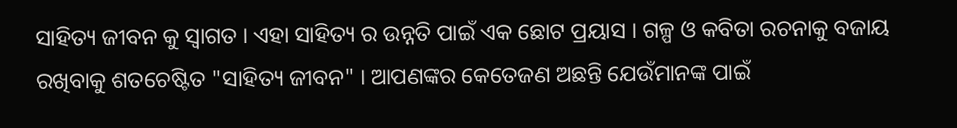ସାହିତ୍ୟ ଜୀବନ କୁ ସ୍ୱାଗତ । ଏହା ସାହିତ୍ୟ ର ଉନ୍ନତି ପାଇଁ ଏକ ଛୋଟ ପ୍ରୟାସ । ଗଳ୍ପ ଓ କବିତା ରଚନାକୁ ବଜାୟ ରଖିବାକୁ ଶତଚେଷ୍ଟିତ "ସାହିତ୍ୟ ଜୀବନ" । ଆପଣଙ୍କର କେତେଜଣ ଅଛନ୍ତି ଯେଉଁମାନଙ୍କ ପାଇଁ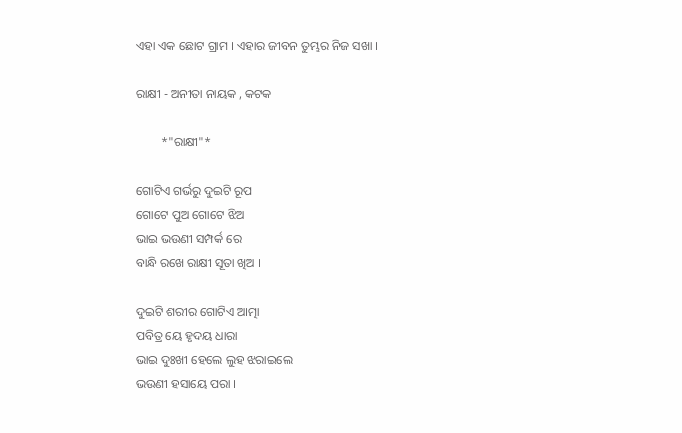ଏହା ଏକ ଛୋଟ ଗ୍ରାମ । ଏହାର ଜୀବନ ତୁମ୍ଭର ନିଜ ସଖା ।

ରାକ୍ଷୀ - ଅନୀତା ନାୟକ , କଟକ

        *"ରାକ୍ଷୀ"*

ଗୋଟିଏ ଗର୍ଭରୁ ଦୁଇଟି ରୂପ
ଗୋଟେ ପୁଅ ଗୋଟେ ଝିଅ
ଭାଇ ଭଉଣୀ ସମ୍ପର୍କ ରେ
ବାନ୍ଧି ରଖେ ରାକ୍ଷୀ ସୂତା ଖିଅ ।

ଦୁଇଟି ଶରୀର ଗୋଟିଏ ଆତ୍ମା
ପବିତ୍ର ୟେ ହୃଦୟ ଧାରା
ଭାଇ ଦୁଃଖୀ ହେଲେ ଲୁହ ଝରାଇଲେ
ଭଉଣୀ ହସାୟେ ପରା ।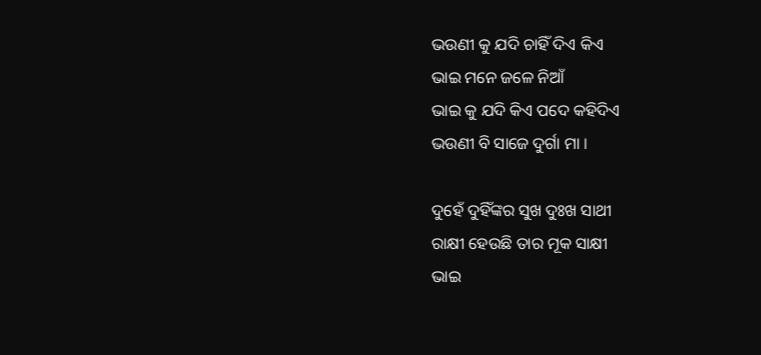ଭଉଣୀ କୁ ଯଦି ଚାହିଁ ଦିଏ କିଏ
ଭାଇ ମନେ ଜଳେ ନିଆଁ
ଭାଇ କୁ ଯଦି କିଏ ପଦେ କହିଦିଏ
ଭଉଣୀ ବି ସାଜେ ଦୁର୍ଗା ମା ।

ଦୁହେଁ ଦୁହିଁଙ୍କର ସୁଖ ଦୁଃଖ ସାଥୀ
ରାକ୍ଷୀ ହେଉଛି ତାର ମୂକ ସାକ୍ଷୀ
ଭାଇ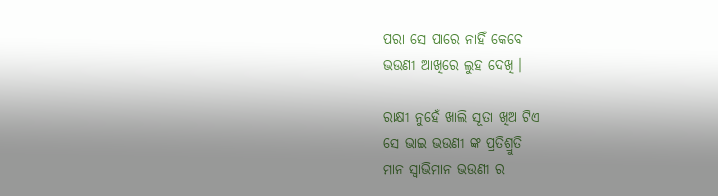ପରା ସେ ପାରେ ନାହିଁ କେବେ
ଭଉଣୀ ଆଖିରେ ଲୁହ ଦେଖି ।

ରାକ୍ଷୀ ନୁହେଁ ଖାଲି ସୂତା ଖିଅ ଟିଏ
ସେ ଭାଇ ଭଉଣୀ ଙ୍କ ପ୍ରତିଶ୍ରୁତି
ମାନ ସ୍ଵାଭିମାନ ଭଉଣୀ ର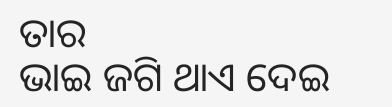ତାର
ଭାଇ ଜଗି ଥାଏ ଦେଇ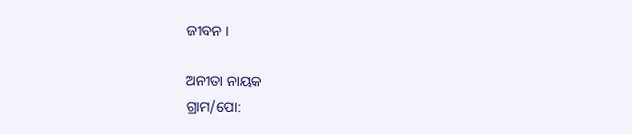ଜୀବନ ।

ଅନୀତା ନାୟକ
ଗ୍ରାମ/ପୋ: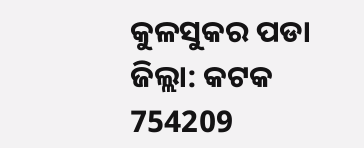କୁଳସୁକର ପଡା
ଜିଲ୍ଲା: କଟକ
754209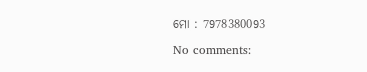ମୋ : 7978380093

No comments: